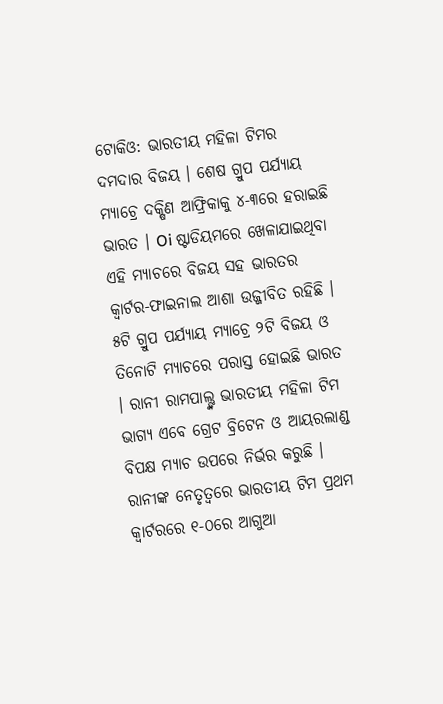ଟୋକିଓ: ଭାରତୀୟ ମହିଳା ଟିମର ଦମଦାର ବିଜୟ । ଶେଷ ଗ୍ରୁପ ପର୍ଯ୍ୟାୟ ମ୍ୟାଚ୍ରେ ଦକ୍ଷିଣ ଆଫ୍ରିକାକୁ ୪-୩ରେ ହରାଇଛି ଭାରତ । Oi ଷ୍ଟାଡିୟମରେ ଖେଳାଯାଇଥିବା ଏହି ମ୍ୟାଚରେ ବିଜୟ ସହ ଭାରତର କ୍ବାର୍ଟର-ଫାଇନାଲ ଆଶା ଉଜ୍ଜୀବିତ ରହିଛି ।
୫ଟି ଗ୍ରୁପ ପର୍ଯ୍ୟାୟ ମ୍ୟାଚ୍ରେ ୨ଟି ବିଜୟ ଓ ତିନୋଟି ମ୍ୟାଚରେ ପରାସ୍ତ ହୋଇଛି ଭାରତ । ରାନୀ ରାମପାଲ୍ଙ୍କ ଭାରତୀୟ ମହିଳା ଟିମ ଭାଗ୍ୟ ଏବେ ଗ୍ରେଟ ବ୍ରିଟେନ ଓ ଆୟରଲାଣ୍ଡ ବିପକ୍ଷ ମ୍ୟାଚ ଉପରେ ନିର୍ଭର କରୁଛି ।
ରାନୀଙ୍କ ନେତୃତ୍ବରେ ଭାରତୀୟ ଟିମ ପ୍ରଥମ କ୍ବାର୍ଟରରେ ୧-୦ରେ ଆଗୁଆ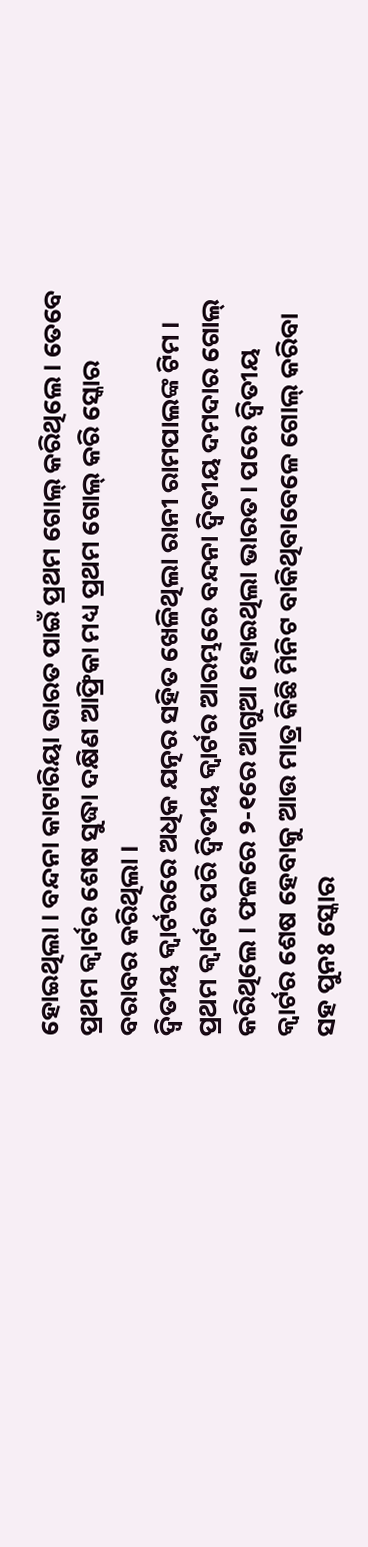ହୋଇଥିଲା । ବନ୍ଦନା କାଟାରିୟା ଭାରତ ପାଇଁ ପ୍ରଥମ ଗୋଲ୍ କରିଥିଲେ । ତେବେ ପ୍ରଥମ କ୍ବାର୍ଟର ଶେଷ ସୁଦ୍ଧା ଦକ୍ଷିଣ ଆଫ୍ରିକା ମଧ୍ୟ ପ୍ରଥମ ଗୋଲ୍ କରି ସ୍କୋର ବରାବର କରିଥିଲା ।
ଦ୍ବିତୀୟ କ୍ବାର୍ଟରରେ ଅଧିକ ଯତ୍ନର ସହିତ ଖେଳିଥିଲା ରାନୀ ରାମପାଲଙ୍କ ଟିମ । ପ୍ରଥମ କ୍ବାର୍ଟର ପରି ଦ୍ବିତୀୟ କ୍ବାର୍ଟର ଆରମ୍ଭରେ ବନ୍ଦନା ଦ୍ବିତୀୟ ଦମଦାର ଗୋଲ୍ କରିଥିଲେ । ଫଳରେ ୨-୧ରେ ଆଗୁଆ ହୋଇଥିଲା ଭାରତ। ପରେ ଦ୍ବିତୀୟ କ୍ବାର୍ଟର ଶେଷ ହେବାକୁ ଆଉ ମାତ୍ର କିଛି ମିନିଟ ବାକିଥିବାବେଳେ ଗୋଲ୍ କରିବା ସହ ପୁନଃ ସ୍କୋର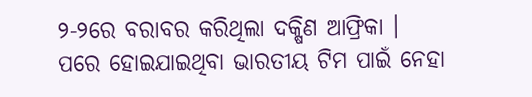୨-୨ରେ ବରାବର କରିଥିଲା ଦକ୍ଷିଣ ଆଫ୍ରିକା ।
ପରେ ହୋଇଯାଇଥିବା ଭାରତୀୟ ଟିମ ପାଇଁ ନେହା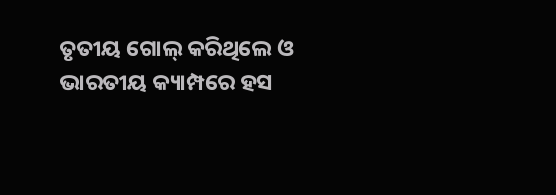ତୃତୀୟ ଗୋଲ୍ କରିଥିଲେ ଓ ଭାରତୀୟ କ୍ୟାମ୍ପରେ ହସ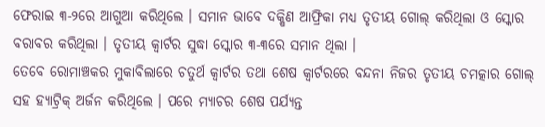ଫେରାଇ ୩-୨ରେ ଆଗୁଆ କରିଥିଲେ । ସମାନ ଭାବେ ଦକ୍ଷିଣ ଆଫ୍ରିକା ମଧ୍ୟ ତୃତୀୟ ଗୋଲ୍ କରିଥିଲା ଓ ସ୍କୋର ବରାବର କରିଥିଲା । ତୃତୀୟ କ୍ବାର୍ଟର ସୁଦ୍ଧା ସ୍କୋର ୩-୩ରେ ସମାନ ଥିଲା ।
ତେବେ ରୋମାଞ୍ଚକର ମୁକାବିଲାରେ ଚତୁର୍ଥ କ୍ବାର୍ଟର ତଥା ଶେଷ କ୍ବାର୍ଟରରେ ବନ୍ଦନା ନିଜର ତୃତୀୟ ଚମତ୍କାର ଗୋଲ୍ ସହ ହ୍ୟାଟ୍ରିକ୍ ଅର୍ଜନ କରିଥିଲେ । ପରେ ମ୍ୟାଚର ଶେଷ ପର୍ଯ୍ୟନ୍ତ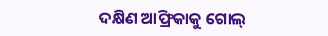ଦକ୍ଷିଣ ଆଫ୍ରିକାକୁ ଗୋଲ୍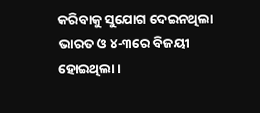କରିବାକୁ ସୁଯୋଗ ଦେଇନଥିଲା ଭାରତ ଓ ୪-୩ରେ ବିଜୟୀ ହୋଇଥିଲା ।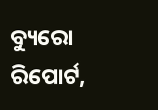ବ୍ୟୁରୋ ରିପୋର୍ଟ,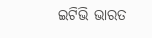ଇଟିଭି ଭାରତ